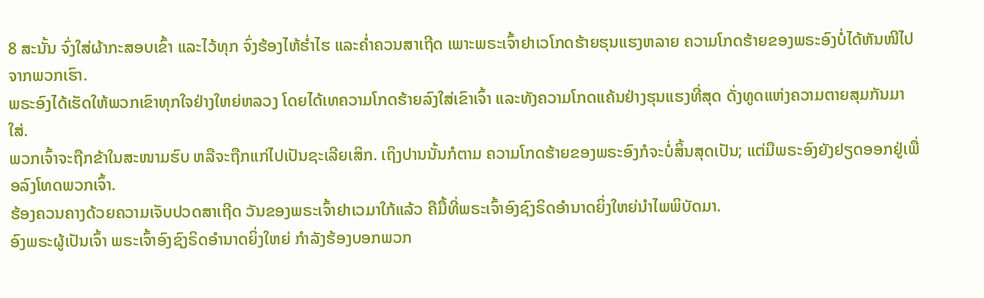8 ສະນັ້ນ ຈົ່ງໃສ່ຜ້າກະສອບເຂົ້າ ແລະໄວ້ທຸກ ຈົ່ງຮ້ອງໄຫ້ຮໍ່າໄຮ ແລະຄໍ່າຄວນສາເຖີດ ເພາະພຣະເຈົ້າຢາເວໂກດຮ້າຍຮຸນແຮງຫລາຍ ຄວາມໂກດຮ້າຍຂອງພຣະອົງບໍ່ໄດ້ຫັນໜີໄປຈາກພວກເຮົາ.
ພຣະອົງໄດ້ເຮັດໃຫ້ພວກເຂົາທຸກໃຈຢ່າງໃຫຍ່ຫລວງ ໂດຍໄດ້ເທຄວາມໂກດຮ້າຍລົງໃສ່ເຂົາເຈົ້າ ແລະທັງຄວາມໂກດແຄ້ນຢ່າງຮຸນແຮງທີ່ສຸດ ດັ່ງທູດແຫ່ງຄວາມຕາຍສຸມກັນມາໃສ່.
ພວກເຈົ້າຈະຖືກຂ້າໃນສະໜາມຮົບ ຫລືຈະຖືກແກ່ໄປເປັນຊະເລີຍເສິກ. ເຖິງປານນັ້ນກໍຕາມ ຄວາມໂກດຮ້າຍຂອງພຣະອົງກໍຈະບໍ່ສິ້ນສຸດເປັນ; ແຕ່ມືພຣະອົງຍັງຢຽດອອກຢູ່ເພື່ອລົງໂທດພວກເຈົ້າ.
ຮ້ອງຄວນຄາງດ້ວຍຄວາມເຈັບປວດສາເຖີດ ວັນຂອງພຣະເຈົ້າຢາເວມາໃກ້ແລ້ວ ຄືມື້ທີ່ພຣະເຈົ້າອົງຊົງຣິດອຳນາດຍິ່ງໃຫຍ່ນຳໄພພິບັດມາ.
ອົງພຣະຜູ້ເປັນເຈົ້າ ພຣະເຈົ້າອົງຊົງຣິດອຳນາດຍິ່ງໃຫຍ່ ກຳລັງຮ້ອງບອກພວກ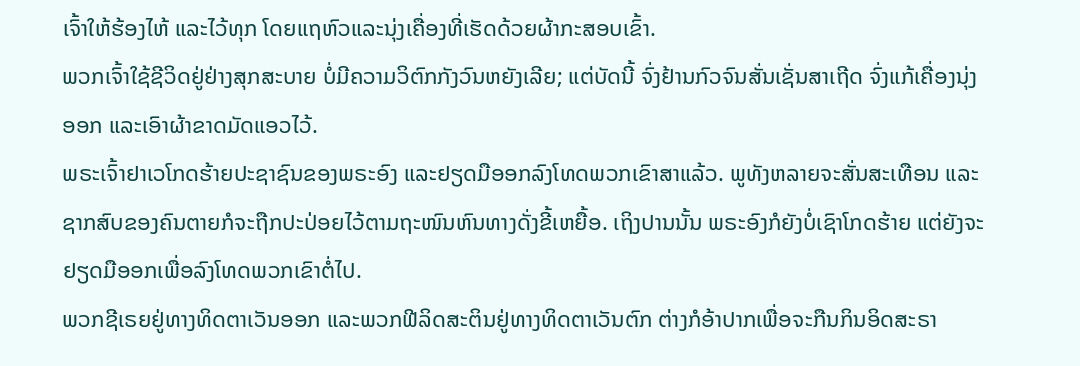ເຈົ້າໃຫ້ຮ້ອງໄຫ້ ແລະໄວ້ທຸກ ໂດຍແຖຫົວແລະນຸ່ງເຄື່ອງທີ່ເຮັດດ້ວຍຜ້າກະສອບເຂົ້າ.
ພວກເຈົ້າໃຊ້ຊີວິດຢູ່ຢ່າງສຸກສະບາຍ ບໍ່ມີຄວາມວິຕົກກັງວົນຫຍັງເລີຍ; ແຕ່ບັດນີ້ ຈົ່ງຢ້ານກົວຈົນສັ່ນເຊັ່ນສາເຖີດ ຈົ່ງແກ້ເຄື່ອງນຸ່ງອອກ ແລະເອົາຜ້າຂາດມັດແອວໄວ້.
ພຣະເຈົ້າຢາເວໂກດຮ້າຍປະຊາຊົນຂອງພຣະອົງ ແລະຢຽດມືອອກລົງໂທດພວກເຂົາສາແລ້ວ. ພູທັງຫລາຍຈະສັ່ນສະເທືອນ ແລະຊາກສົບຂອງຄົນຕາຍກໍຈະຖືກປະປ່ອຍໄວ້ຕາມຖະໜົນຫົນທາງດັ່ງຂີ້ເຫຍື້ອ. ເຖິງປານນັ້ນ ພຣະອົງກໍຍັງບໍ່ເຊົາໂກດຮ້າຍ ແຕ່ຍັງຈະຢຽດມືອອກເພື່ອລົງໂທດພວກເຂົາຕໍ່ໄປ.
ພວກຊີເຣຍຢູ່ທາງທິດຕາເວັນອອກ ແລະພວກຟີລິດສະຕິນຢູ່ທາງທິດຕາເວັນຕົກ ຕ່າງກໍອ້າປາກເພື່ອຈະກືນກິນອິດສະຣາ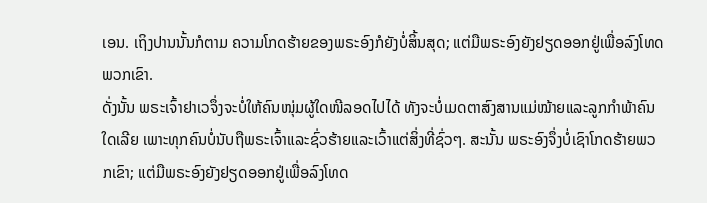ເອນ. ເຖິງປານນັ້ນກໍຕາມ ຄວາມໂກດຮ້າຍຂອງພຣະອົງກໍຍັງບໍ່ສິ້ນສຸດ; ແຕ່ມືພຣະອົງຍັງຢຽດອອກຢູ່ເພື່ອລົງໂທດພວກເຂົາ.
ດັ່ງນັ້ນ ພຣະເຈົ້າຢາເວຈຶ່ງຈະບໍ່ໃຫ້ຄົນໜຸ່ມຜູ້ໃດໜີລອດໄປໄດ້ ທັງຈະບໍ່ເມດຕາສົງສານແມ່ໝ້າຍແລະລູກກຳພ້າຄົນໃດເລີຍ ເພາະທຸກຄົນບໍ່ນັບຖືພຣະເຈົ້າແລະຊົ່ວຮ້າຍແລະເວົ້າແຕ່ສິ່ງທີ່ຊົ່ວໆ. ສະນັ້ນ ພຣະອົງຈຶ່ງບໍ່ເຊົາໂກດຮ້າຍພວກເຂົາ; ແຕ່ມືພຣະອົງຍັງຢຽດອອກຢູ່ເພື່ອລົງໂທດ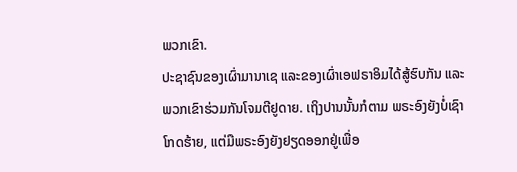ພວກເຂົາ.
ປະຊາຊົນຂອງເຜົ່າມານາເຊ ແລະຂອງເຜົ່າເອຟຣາອິມໄດ້ສູ້ຮົບກັນ ແລະພວກເຂົາຮ່ວມກັນໂຈມຕີຢູດາຍ. ເຖິງປານນັ້ນກໍຕາມ ພຣະອົງຍັງບໍ່ເຊົາໂກດຮ້າຍ, ແຕ່ມືພຣະອົງຍັງຢຽດອອກຢູ່ເພື່ອ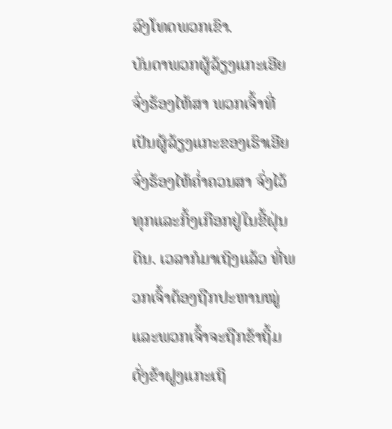ລົງໂທດພວກເຂົາ.
ບັນດາພວກຜູ້ລ້ຽງແກະເອີຍ ຈົ່ງຮ້ອງໄຫ້ສາ ພວກເຈົ້າທີ່ເປັນຜູ້ລ້ຽງແກະຂອງເຮົາເອີຍ ຈົ່ງຮ້ອງໄຫ້ຄໍ່າຄວນສາ ຈົ່ງໄວ້ທຸກແລະກິ້ງເກືອກຢູ່ໃນຂີ້ຝຸ່ນດິນ. ເວລາກໍມາເຖິງແລ້ວ ທີ່ພວກເຈົ້າຕ້ອງຖືກປະຫານໝູ່ ແລະພວກເຈົ້າຈະຖືກຂ້າຖິ້ມດັ່ງຂ້າຝູງແກະເຖິ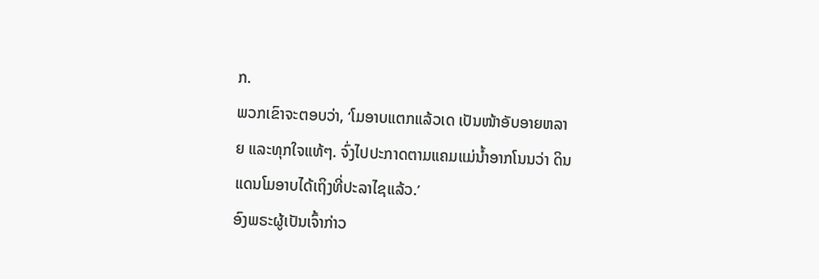ກ.
ພວກເຂົາຈະຕອບວ່າ, ‘ໂມອາບແຕກແລ້ວເດ ເປັນໜ້າອັບອາຍຫລາຍ ແລະທຸກໃຈແທ້ໆ. ຈົ່ງໄປປະກາດຕາມແຄມແມ່ນໍ້າອາກໂນນວ່າ ດິນແດນໂມອາບໄດ້ເຖິງທີ່ປະລາໄຊແລ້ວ.’
ອົງພຣະຜູ້ເປັນເຈົ້າກ່າວ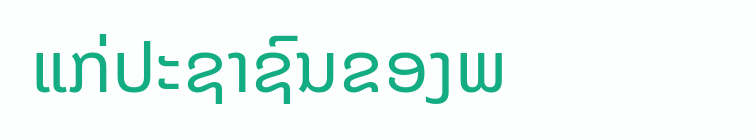ແກ່ປະຊາຊົນຂອງພ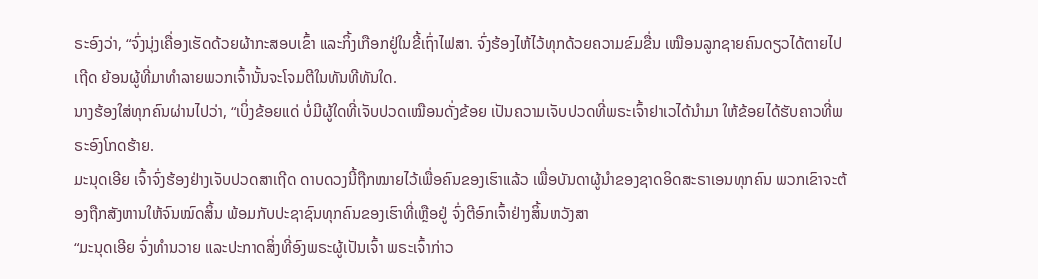ຣະອົງວ່າ, “ຈົ່ງນຸ່ງເຄື່ອງເຮັດດ້ວຍຜ້າກະສອບເຂົ້າ ແລະກິ້ງເກືອກຢູ່ໃນຂີ້ເຖົ່າໄຟສາ. ຈົ່ງຮ້ອງໄຫ້ໄວ້ທຸກດ້ວຍຄວາມຂົມຂື່ນ ເໝືອນລູກຊາຍຄົນດຽວໄດ້ຕາຍໄປເຖີດ ຍ້ອນຜູ້ທີ່ມາທຳລາຍພວກເຈົ້ານັ້ນຈະໂຈມຕີໃນທັນທີທັນໃດ.
ນາງຮ້ອງໃສ່ທຸກຄົນຜ່ານໄປວ່າ, “ເບິ່ງຂ້ອຍແດ່ ບໍ່ມີຜູ້ໃດທີ່ເຈັບປວດເໝືອນດັ່ງຂ້ອຍ ເປັນຄວາມເຈັບປວດທີ່ພຣະເຈົ້າຢາເວໄດ້ນຳມາ ໃຫ້ຂ້ອຍໄດ້ຮັບຄາວທີ່ພຣະອົງໂກດຮ້າຍ.
ມະນຸດເອີຍ ເຈົ້າຈົ່ງຮ້ອງຢ່າງເຈັບປວດສາເຖີດ ດາບດວງນີ້ຖືກໝາຍໄວ້ເພື່ອຄົນຂອງເຮົາແລ້ວ ເພື່ອບັນດາຜູ້ນຳຂອງຊາດອິດສະຣາເອນທຸກຄົນ ພວກເຂົາຈະຕ້ອງຖືກສັງຫານໃຫ້ຈົນໝົດສິ້ນ ພ້ອມກັບປະຊາຊົນທຸກຄົນຂອງເຮົາທີ່ເຫຼືອຢູ່ ຈົ່ງຕີອົກເຈົ້າຢ່າງສິ້ນຫວັງສາ
“ມະນຸດເອີຍ ຈົ່ງທຳນວາຍ ແລະປະກາດສິ່ງທີ່ອົງພຣະຜູ້ເປັນເຈົ້າ ພຣະເຈົ້າກ່າວ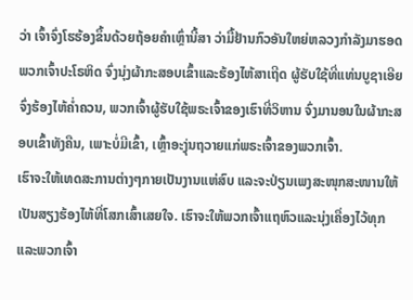ວ່າ ເຈົ້າຈົ່ງໂຮຮ້ອງຂຶ້ນດ້ວຍຖ້ອຍຄຳເຫຼົ່ານີ້ສາ ວ່າມື້ຢ້ານກົວອັນໃຫຍ່ຫລວງກຳລັງມາຮອດ
ພວກເຈົ້າປະໂຣຫິດ ຈົ່ງນຸ່ງຜ້າກະສອບເຂົ້າແລະຮ້ອງໄຫ້ສາເຖີດ ຜູ້ຮັບໃຊ້ທີ່ແທ່ນບູຊາເອີຍ ຈົ່ງຮ້ອງໄຫ້ຄໍ່າຄວນ, ພວກເຈົ້າຜູ້ຮັບໃຊ້ພຣະເຈົ້າຂອງເຮົາທີ່ວິຫານ ຈົ່ງມານອນໃນຜ້າກະສອບເຂົ້າທັງຄືນ, ເພາະບໍ່ມີເຂົ້າ, ເຫຼົ້າອະງຸ່ນຖວາຍແກ່ພຣະເຈົ້າຂອງພວກເຈົ້າ.
ເຮົາຈະໃຫ້ເທດສະການຕ່າງໆກາຍເປັນງານແຫ່ສົບ ແລະຈະປ່ຽນເພງສະໜຸກສະໜານໃຫ້ເປັນສຽງຮ້ອງໄຫ້ທີ່ໂສກເສົ້າເສຍໃຈ. ເຮົາຈະໃຫ້ພວກເຈົ້າແຖຫົວແລະນຸ່ງເຄື່ອງໄວ້ທຸກ ແລະພວກເຈົ້າ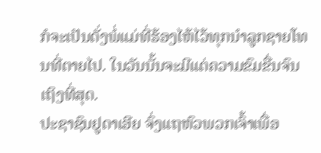ກໍຈະເປັນດັ່ງພໍ່ແມ່ທີ່ຮ້ອງໄຫ້ໄວ້ທຸກນຳລູກຊາຍໂທນທີ່ຕາຍໄປ. ໃນວັນນັ້ນຈະມີແຕ່ຄວາມຂົມຂື່ນຈົນເຖິງທີ່ສຸດ.
ປະຊາຊົນຢູດາເອີຍ ຈົ່ງແຖຫົວພວກເຈົ້າເພື່ອ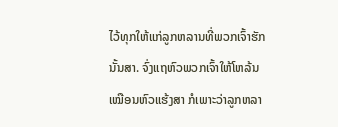ໄວ້ທຸກໃຫ້ແກ່ລູກຫລານທີ່ພວກເຈົ້າຮັກນັ້ນສາ. ຈົ່ງແຖຫົວພວກເຈົ້າໃຫ້ໂຫລ້ນເໝືອນຫົວແຮ້ງສາ ກໍເພາະວ່າລູກຫລາ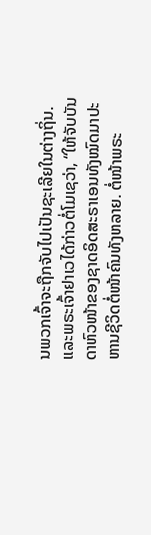ນພວກເຈົ້າຈະຖືກຈັບໄປເປັນຊະເລີຍໃນຕ່າງຖິ່ນ.
ແລະພຣະເຈົ້າຢາເວໄດ້ກ່າວຕໍ່ໂມເຊວ່າ, “ໃຫ້ຈັບບັນດາຫົວໜ້າຂອງຊາດອິດສະຣາເອນທັງໝົດມາປະຫານຊີວິດຕໍ່ໜ້າຄົນທັງຫລາຍ. ຕໍ່ໜ້າພຣະ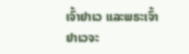ເຈົ້າຢາເວ ແລະພຣະເຈົ້າຢາເວຈະ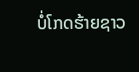ບໍ່ໂກດຮ້າຍຊາວ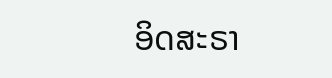ອິດສະຣາ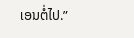ເອນຕໍ່ໄປ.”